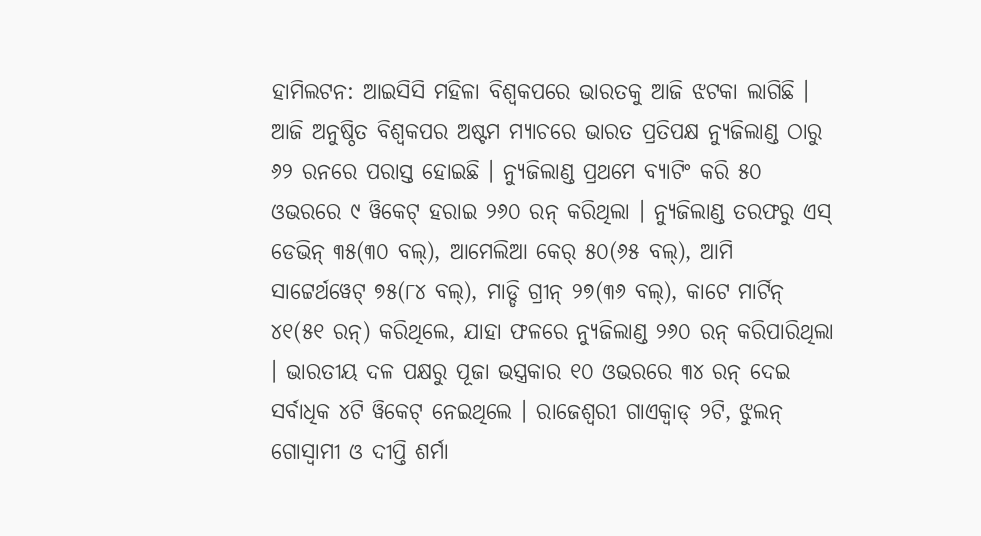ହାମିଲଟନ: ଆଇସିସି ମହିଳା ବିଶ୍ୱକପରେ ଭାରତକୁ ଆଜି ଝଟକା ଲାଗିଛି । ଆଜି ଅନୁଷ୍ଠିତ ବିଶ୍ୱକପର ଅଷ୍ଟମ ମ୍ୟାଚରେ ଭାରତ ପ୍ରତିପକ୍ଷ ନ୍ୟୁଜିଲାଣ୍ଡ ଠାରୁ ୬୨ ରନରେ ପରାସ୍ତ ହୋଇଛି । ନ୍ୟୁଜିଲାଣ୍ଡ ପ୍ରଥମେ ବ୍ୟାଟିଂ କରି ୫୦ ଓଭରରେ ୯ ୱିକେଟ୍ ହରାଇ ୨୬୦ ରନ୍ କରିଥିଲା । ନ୍ୟୁଜିଲାଣ୍ଡ ତରଫରୁ ଏସ୍ ଡେଭିନ୍ ୩୫(୩୦ ବଲ୍), ଆମେଲିଆ କେର୍ ୫୦(୬୫ ବଲ୍), ଆମି ସାଟ୍ଟେର୍ଥୱେଟ୍ ୭୫(୮୪ ବଲ୍), ମାଡ୍ଡି ଗ୍ରୀନ୍ ୨୭(୩୬ ବଲ୍), କାଟେ ମାର୍ଟିନ୍ ୪୧(୫୧ ରନ୍) କରିଥିଲେ, ଯାହା ଫଳରେ ନ୍ୟୁଜିଲାଣ୍ଡ ୨୬୦ ରନ୍ କରିପାରିଥିଲା । ଭାରତୀୟ ଦଳ ପକ୍ଷରୁ ପୂଜା ଭସ୍ତ୍ରକାର ୧୦ ଓଭରରେ ୩୪ ରନ୍ ଦେଇ ସର୍ବାଧିକ ୪ଟି ୱିକେଟ୍ ନେଇଥିଲେ । ରାଜେଶ୍ୱରୀ ଗାଏକ୍ୱାଡ୍ ୨ଟି, ଝୁଲନ୍ ଗୋସ୍ୱାମୀ ଓ ଦୀପ୍ତି ଶର୍ମା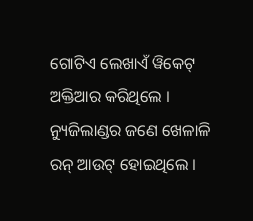ଗୋଟିଏ ଲେଖାଏଁ ୱିକେଟ୍ ଅକ୍ତିଆର କରିଥିଲେ । ନ୍ୟୁଜିଲାଣ୍ଡର ଜଣେ ଖେଳାଳି ରନ୍ ଆଉଟ୍ ହୋଇଥିଲେ ।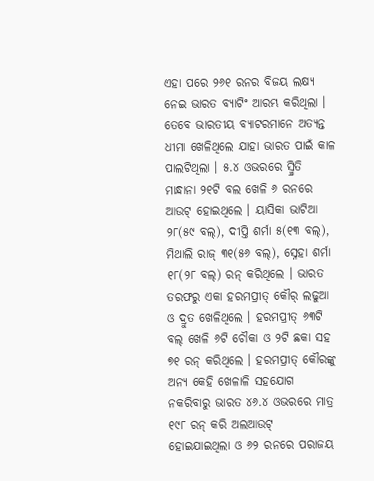ଏହା ପରେ ୨୬୧ ରନର ବିଜୟ ଲକ୍ଷ୍ୟ ନେଇ ଭାରତ ବ୍ୟାଟିଂ ଆରମ୍ଭ କରିଥିଲା । ତେବେ ଭାରତୀୟ ବ୍ୟାଟରମାନେ ଅତ୍ୟନ୍ତ ଧୀମା ଖେଳିଥିଲେ ଯାହା ଭାରତ ପାଇଁ କାଳ ପାଲଟିଥିଲା । ୫.୪ ଓଭରରେ ସ୍ମ୍ରିତି ମାନ୍ଧାନା ୨୧ଟି ବଲ ଖେଳି ୬ ରନରେ ଆଉଟ୍ ହୋଇଥିଲେ । ୟାସିକା ଭାଟିଆ ୨୮(୫୯ ବଲ୍), ଦୀପ୍ତି ଶର୍ମା ୫(୧୩ ବଲ୍), ମିଥାଲି ରାଜ୍ ୩୧(୫୬ ବଲ୍), ସ୍ନେହା ଶର୍ମା ୧୮(୨୮ ବଲ୍) ରନ୍ କରିଥିଲେ । ଭାରତ ତରଫରୁ ଏକା ହରମପ୍ରୀତ୍ କୌର୍ ଲଢୁଆ ଓ ଦ୍ରୁତ ଖେଳିଥିଲେ । ହରମପ୍ରୀତ୍ ୬୩ଟି ବଲ୍ ଖେଳି ୬ଟି ଚୌକା ଓ ୨ଟି ଛକା ସହ ୭୧ ରନ୍ କରିଥିଲେ । ହରମପ୍ରୀତ୍ କୌରଙ୍କୁ ଅନ୍ୟ କେହି ଖେଳାଳି ସହଯୋଗ ନକରିବାରୁ ଭାରତ ୪୬.୪ ଓଭରରେ ମାତ୍ର ୧୯୮ ରନ୍ କରି ଅଲଆଉଟ୍ ହୋଇଯାଇଥିଲା ଓ ୬୨ ରନରେ ପରାଜୟ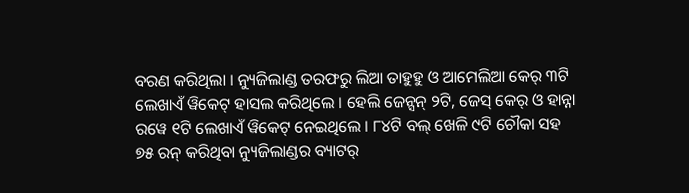ବରଣ କରିଥିଲା । ନ୍ୟୁଜିଲାଣ୍ଡ ତରଫରୁ ଲିଆ ତାହୁହୁ ଓ ଆମେଲିଆ କେର୍ ୩ଟି ଲେଖାଏଁ ୱିକେଟ୍ ହାସଲ କରିଥିଲେ । ହେଲି ଜେନ୍ସନ୍ ୨ଟି, ଜେସ୍ କେର୍ ଓ ହାନ୍ନା ରୱେ ୧ଟି ଲେଖାଏଁ ୱିକେଟ୍ ନେଇଥିଲେ । ୮୪ଟି ବଲ୍ ଖେଳି ୯ଟି ଚୌକା ସହ ୭୫ ରନ୍ କରିଥିବା ନ୍ୟୁଜିଲାଣ୍ଡର ବ୍ୟାଟର୍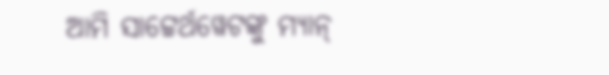ଆମି ସାଟ୍ଟେର୍ଥୱେଟଙ୍କୁ ମ୍ୟାନ୍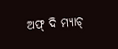ଅଫ୍ ଦି ମ୍ୟାଚ୍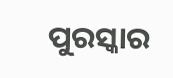ପୁରସ୍କାର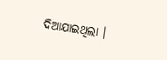ଦିଆଯାଇଥିଲା ।